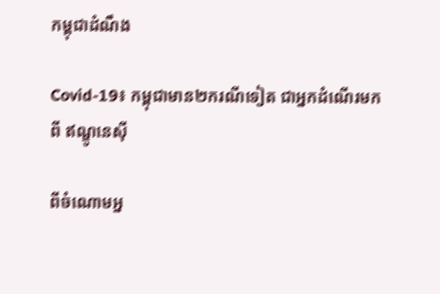កម្ពុជាដំណឹង

Covid-19៖ កម្ពុជាមាន២ករណីទៀត ជាអ្នកដំណើរមកពី ឥណ្ឌូនេស៊ី

ពីចំណោមអ្ន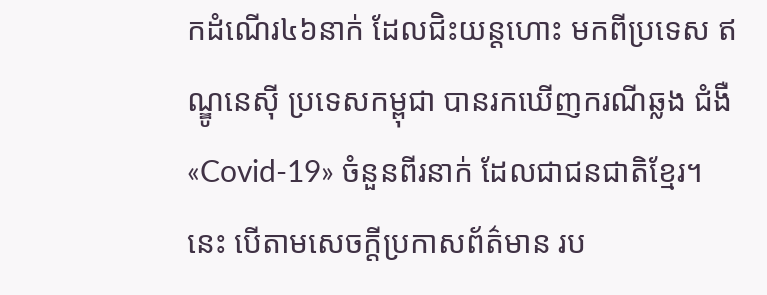កដំណើរ៤៦នាក់ ដែលជិះយន្ដហោះ មកពីប្រទេស ឥណ្ឌូនេស៊ី ប្រទេសកម្ពុជា បានរកឃើញករណីឆ្លង ជំងឺ«Covid-19» ចំនួនពីរនាក់ ដែលជាជនជាតិខ្មែរ។ នេះ បើតាមសេចក្តីប្រកាសព័ត៌មាន រប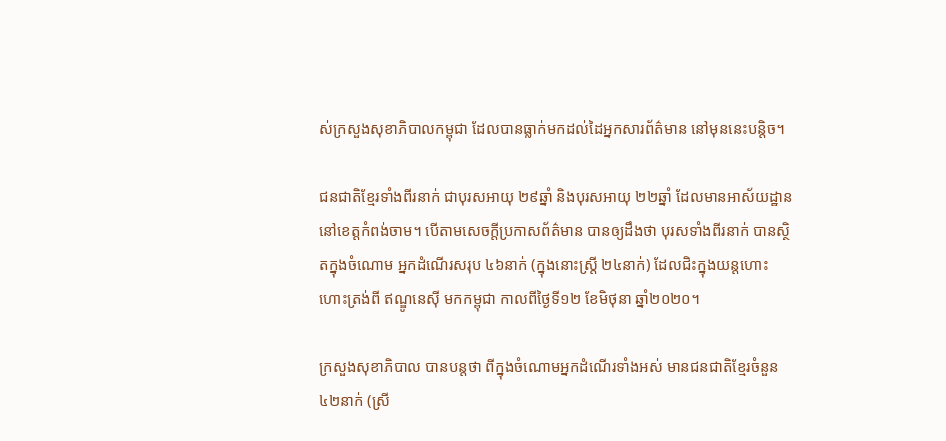ស់ក្រសួងសុខាភិបាលកម្ពុជា ដែលបានធ្លាក់មកដល់ដៃអ្នកសារព័ត៌មាន នៅមុននេះបន្តិច។

ជនជាតិខ្មែរទាំងពីរនាក់ ជាបុរសអាយុ ២៩ឆ្នាំ និងបុរសអាយុ ២២ឆ្នាំ ដែលមានអាស័យដ្ឋាន នៅខេត្តកំពង់ចាម។ បើតាមសេចក្ដីប្រកាសព័ត៌មាន បានឲ្យដឹងថា បុរសទាំងពីរនាក់ បានស្ថិតក្នុងចំណោម អ្នកដំណើរសរុប ៤៦នាក់ (ក្នុងនោះស្ត្រី ២៤នាក់) ដែលជិះក្នុងយន្ដហោះ ហោះត្រង់ពី ឥណ្ឌូនេស៊ី មកកម្ពុជា កាលពីថ្ងៃទី១២ ខែមិថុនា ឆ្នាំ២០២០។

ក្រសួងសុខាភិបាល បានបន្តថា ពីក្នុងចំណោមអ្នកដំណើរទាំងអស់ មានជនជាតិខ្មែរចំនួន ៤២នាក់ (ស្រី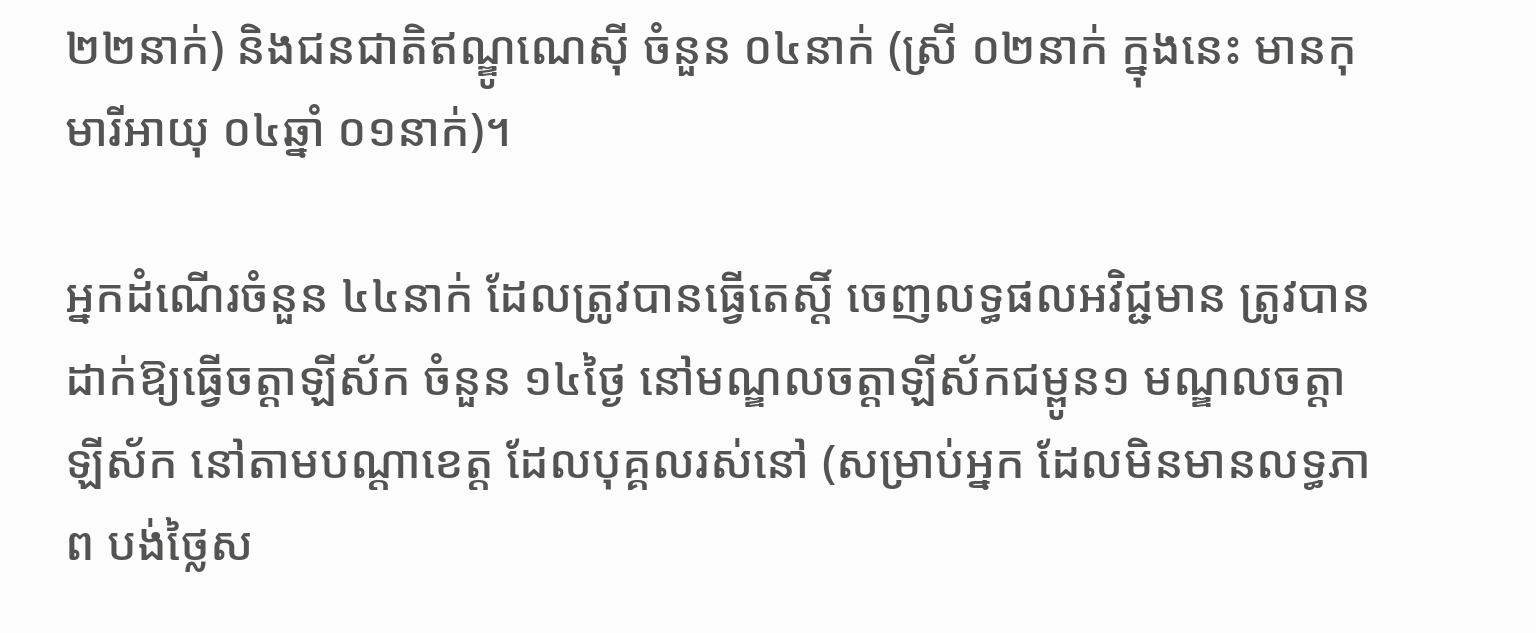២២នាក់) និងជនជាតិឥណ្ឌូណេស៊ី ចំនួន ០៤នាក់ (ស្រី ០២នាក់ ក្នុងនេះ មានកុមារីអាយុ ០៤ឆ្នាំ ០១នាក់)។

អ្នកដំណើរចំនួន ៤៤នាក់ ដែលត្រូវបានធ្វើតេស្ដិ៍ ចេញលទ្ធផលអវិជ្ជមាន ត្រូវបានដាក់ឱ្យធ្វើចត្តាឡីស័ក ចំនួន ១៤ថ្ងៃ នៅមណ្ឌលចត្តាឡីស័កជម្ពូន១ មណ្ឌលចត្តាឡីស័ក នៅតាមបណ្ដាខេត្ត ដែលបុគ្គលរស់នៅ (សម្រាប់អ្នក ដែលមិនមានលទ្ធភាព បង់ថ្លៃស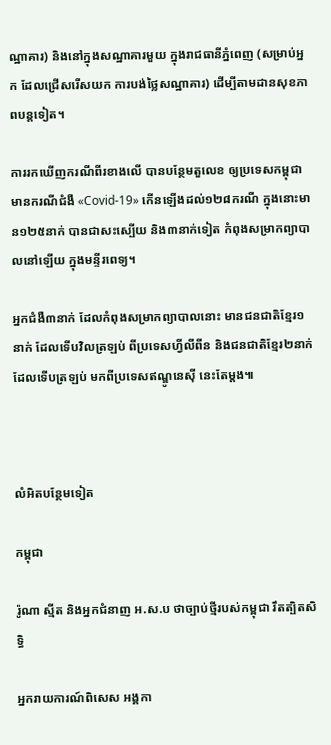ណ្ឋាគារ) និងនៅក្នុងសណ្ឋាគារមួយ ក្នុងរាជធានីភ្នំពេញ (សម្រាប់អ្នក ដែលជ្រើសរើសយក ការបង់ថ្លៃសណ្ឋាគារ) ដើម្បីតាមដានសុខភាពបន្តទៀត។

ការរកឃើញករណីពីរខាងលើ បានបន្ថែមតួលេខ ឲ្យប្រទេសកម្ពុជា មានករណីជំងឺ «Covid-19» កើនឡើងដល់១២៨ករណី ក្នុងនោះមាន១២៥នាក់ បានជាសះស្បើយ និង៣នាក់ទៀត កំពុងសម្រាកព្យាបាលនៅឡើយ ក្នុងមន្ទីរពេទ្យ។

អ្នកជំងឺ៣នាក់ ដែលកំពុងសម្រាកព្យាបាលនោះ មានជនជាតិខ្មែរ១នាក់ ដែលទើបវិលត្រឡប់ ពីប្រទេសហ្វីលីពីន និងជនជាតិខ្មែរ២នាក់ ដែលទើបត្រឡប់ មកពីប្រទេសឥណ្ឌូនេស៊ី នេះតែម្តង៕



លំអិតបន្ថែមទៀត

កម្ពុជា

រ៉ូណា ស្មីត និងអ្នកជំនាញ អ.ស.ប ថាច្បាប់ថ្មីរបស់កម្ពុជា រឹតត្បិតសិទ្ធិ

អ្នករាយការណ៍ពិសេស អង្គកា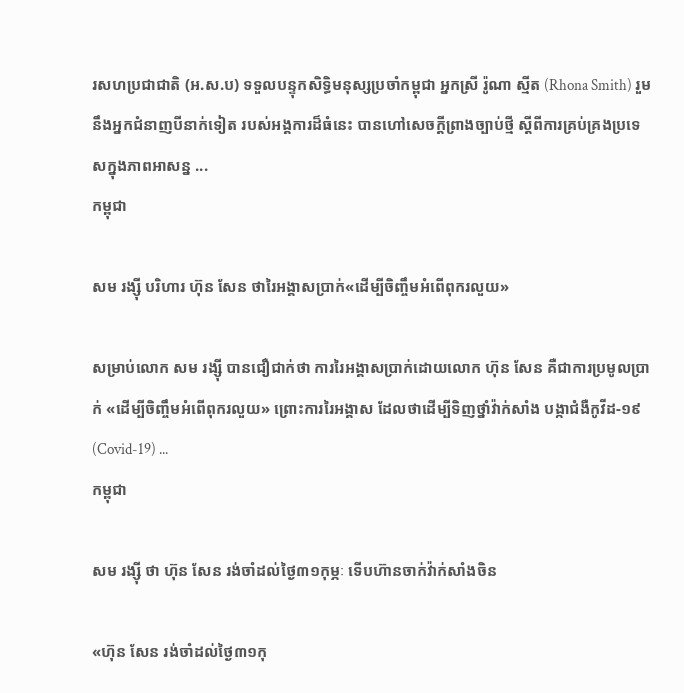រសហប្រជាជាតិ (អ.ស.ប) ទទួលបន្ទុកសិទ្ធិមនុស្សប្រចាំកម្ពុជា អ្នកស្រី រ៉ូណា ស្មីត (Rhona Smith) រួមនឹងអ្នកជំនាញបីនាក់ទៀត របស់អង្គការដ៏ធំនេះ បានហៅសេចក្ដីព្រាងច្បាប់ថ្មី ស្ដីពីការគ្រប់គ្រងប្រទេសក្នុងភាពអាសន្ន ...
កម្ពុជា

សម រង្ស៊ី បរិហារ ហ៊ុន សែន ថារៃអង្គាសប្រាក់«ដើម្បីចិញ្ចឹមអំពើពុករលួយ»

សម្រាប់លោក សម រង្ស៊ី បានជឿជាក់ថា ការរៃអង្គាសប្រាក់ដោយលោក ហ៊ុន សែន គឺជាការប្រមូលប្រាក់ «ដើម្បីចិញ្ចឹមអំពើពុករលួយ» ព្រោះការរៃអង្គាស ដែលថាដើម្បីទិញថ្នាំវ៉ាក់សាំង បង្កាជំងឺកូវីដ-១៩ (Covid-19) ...
កម្ពុជា

សម រង្ស៊ី ថា ហ៊ុន សែន រង់ចាំដល់ថ្ងៃ៣១កុម្ភៈ ទើបហ៊ានចាក់វ៉ាក់សាំងចិន

«ហ៊ុន សែន រង់ចាំដល់ថ្ងៃ៣១កុ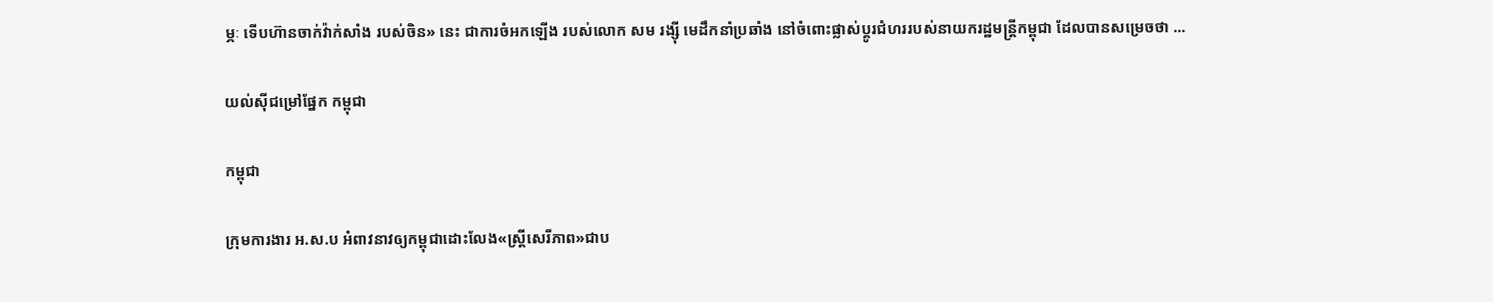ម្ភៈ ទើបហ៊ានចាក់វ៉ាក់សាំង របស់ចិន» នេះ ជាការចំអកឡើង របស់លោក សម រង្ស៊ី មេដឹកនាំប្រឆាំង នៅចំពោះផ្លាស់ប្ដូរជំហររបស់នាយករដ្ឋមន្ត្រីកម្ពុជា ដែលបានសម្រេចថា ...

យល់ស៊ីជម្រៅផ្នែក កម្ពុជា

កម្ពុជា

ក្រុមការងារ អ.ស.ប អំពាវនាវឲ្យកម្ពុជាដោះលែង«ស្ត្រីសេរីភាព»ជាប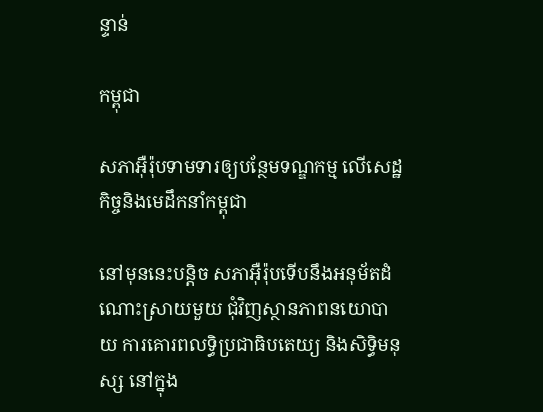ន្ទាន់

កម្ពុជា

សភាអ៊ឺរ៉ុបទាមទារឲ្យបន្ថែមទណ្ឌកម្ម លើសេដ្ឋកិច្ចនិងមេដឹកនាំកម្ពុជា

នៅមុននេះបន្តិច សភាអ៊ឺរ៉ុបទើបនឹងអនុម័តដំណោះស្រាយមួយ ជុំវិញស្ថានភាពនយោបាយ ការគោរពលទ្ធិប្រជាធិបតេយ្យ និងសិទ្ធិមនុស្ស នៅក្នុង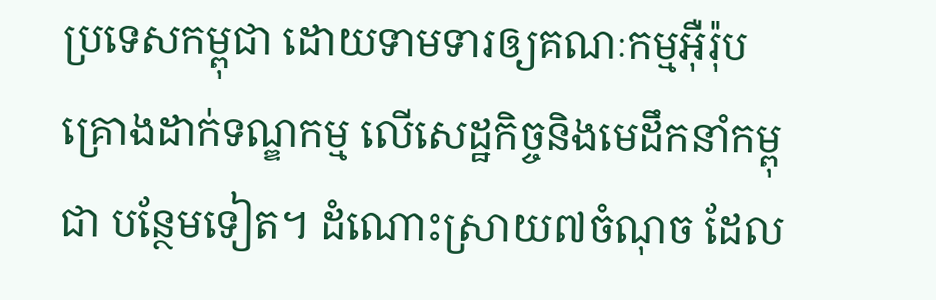ប្រទេសកម្ពុជា ដោយទាមទារឲ្យគណៈកម្មអ៊ឺរ៉ុប គ្រោងដាក់ទណ្ឌកម្ម លើសេដ្ឋកិច្ចនិងមេដឹកនាំកម្ពុជា បន្ថែមទៀត។ ដំណោះស្រាយ៧ចំណុច ដែល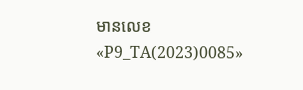មានលេខ «P9_TA(2023)0085»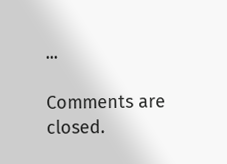...

Comments are closed.